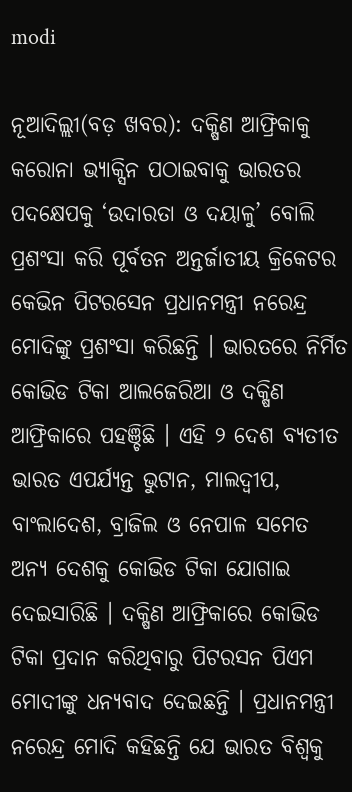modi

ନୂଆଦିଲ୍ଲୀ(ବଡ଼ ଖବର): ଦକ୍ଷିଣ ଆଫ୍ରିକାକୁ କରୋନା ଭ୍ୟାକ୍ସିନ ପଠାଇବାକୁ ଭାରତର ପଦକ୍ଷେପକୁ ‘ଉଦାରତା ଓ ଦୟାଳୁ’ ବୋଲି ପ୍ରଶଂସା କରି ପୂର୍ବତନ ଅନ୍ତର୍ଜାତୀୟ କ୍ରିକେଟର କେଭିନ ପିଟରସେନ ପ୍ରଧାନମନ୍ତ୍ରୀ ନରେନ୍ଦ୍ର ମୋଦିଙ୍କୁ ପ୍ରଶଂସା କରିଛନ୍ତି । ଭାରତରେ ନିର୍ମିତ କୋଭିଡ ଟିକା ଆଲଜେରିଆ ଓ ଦକ୍ଷିଣ ଆଫ୍ରିକାରେ ପହଞ୍ଚିଛି । ଏହି ୨ ଦେଶ ବ୍ୟତୀତ ଭାରତ ଏପର୍ଯ୍ୟନ୍ତ ଭୁଟାନ, ମାଲଦ୍ୱୀପ, ବାଂଲାଦେଶ, ବ୍ରାଜିଲ ଓ ନେପାଳ ସମେତ ଅନ୍ୟ ଦେଶକୁ କୋଭିଡ ଟିକା ଯୋଗାଇ ଦେଇସାରିଛି । ଦକ୍ଷିଣ ଆଫ୍ରିକାରେ କୋଭିଡ ଟିକା ପ୍ରଦାନ କରିଥିବାରୁ ପିଟରସନ ପିଏମ ମୋଦୀଙ୍କୁ ଧନ୍ୟବାଦ ଦେଇଛନ୍ତି । ପ୍ରଧାନମନ୍ତ୍ରୀ ନରେନ୍ଦ୍ର ମୋଦି କହିଛନ୍ତି ଯେ ଭାରତ ବିଶ୍ୱକୁ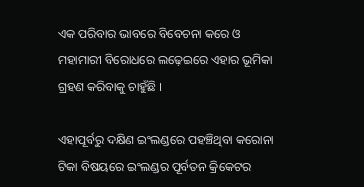ଏକ ପରିବାର ଭାବରେ ବିବେଚନା କରେ ଓ ମହାମାରୀ ବିରୋଧରେ ଲଢ଼େଇରେ ଏହାର ଭୂମିକା ଗ୍ରହଣ କରିବାକୁ ଚାହୁଁଛି ।

ଏହାପୂର୍ବରୁ ଦକ୍ଷିଣ ଇଂଲଣ୍ଡରେ ପହଞ୍ଚିଥିବା କରୋନା ଟିକା ବିଷୟରେ ଇଂଲଣ୍ଡର ପୂର୍ବତନ କ୍ରିକେଟର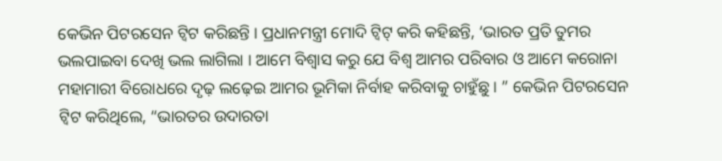କେଭିନ ପିଟରସେନ ଟ୍ୱିଟ କରିଛନ୍ତି । ପ୍ରଧାନମନ୍ତ୍ରୀ ମୋଦି ଟ୍ୱିଟ୍ କରି କହିଛନ୍ତି, ‘ଭାରତ ପ୍ରତି ତୁମର ଭଲପାଇବା ଦେଖି ଭଲ ଲାଗିଲା । ଆମେ ବିଶ୍ୱାସ କରୁ ଯେ ବିଶ୍ୱ ଆମର ପରିବାର ଓ ଆମେ କରୋନା ମହାମାରୀ ବିରୋଧରେ ଦୃଢ଼ ଲଢ଼େଇ ଆମର ଭୂମିକା ନିର୍ବାହ କରିବାକୁ ଚାହୁଁଛୁ । ” କେଭିନ ପିଟରସେନ ଟ୍ୱିଟ କରିଥିଲେ, “ଭାରତର ଉଦାରତା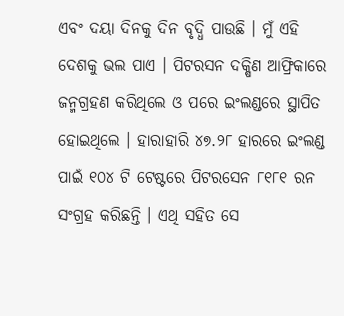ଏବଂ ଦୟା ଦିନକୁ ଦିନ ବୃଦ୍ଧି ପାଉଛି । ମୁଁ ଏହି ଦେଶକୁ ଭଲ ପାଏ । ପିଟରସନ ଦକ୍ଷିଣ ଆଫ୍ରିକାରେ ଜନ୍ମଗ୍ରହଣ କରିଥିଲେ ଓ ପରେ ଇଂଲଣ୍ଡରେ ସ୍ଥାପିତ ହୋଇଥିଲେ । ହାରାହାରି ୪୭.୨୮ ହାରରେ ଇଂଲଣ୍ଡ ପାଇଁ ୧୦୪ ଟି ଟେଷ୍ଟରେ ପିଟରସେନ ୮୧୮୧ ରନ ସଂଗ୍ରହ କରିଛନ୍ତି । ଏଥି ସହିତ ସେ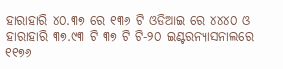ହାରାହାରି ୪୦.୩୭ ରେ ୧୩୬ ଟି ଓଡିଆଇ ରେ ୪୪୪୦ ଓ ହାରାହାରି ୩୭.୯୩ ଟି ୩୭ ଟି ଟି-୨୦ ଇଣ୍ଟରନ୍ୟାସନାଲରେ ୧୧୭୬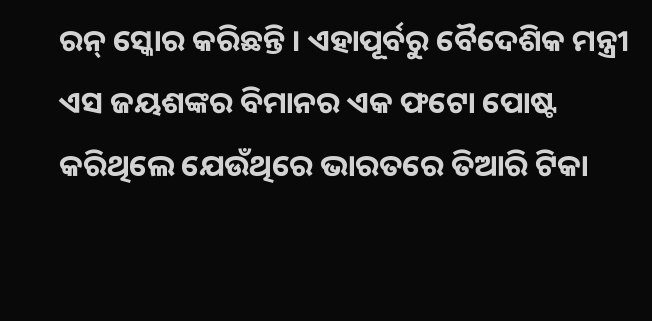ରନ୍ ସ୍କୋର କରିଛନ୍ତି । ଏହାପୂର୍ବରୁ ବୈଦେଶିକ ମନ୍ତ୍ରୀ ଏସ ଜୟଶଙ୍କର ବିମାନର ଏକ ଫଟୋ ପୋଷ୍ଟ କରିଥିଲେ ଯେଉଁଥିରେ ଭାରତରେ ତିଆରି ଟିକା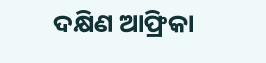ଦକ୍ଷିଣ ଆଫ୍ରିକା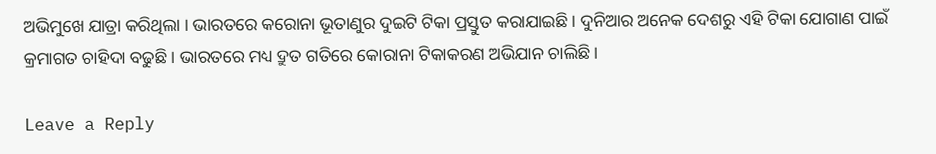ଅଭିମୁଖେ ଯାତ୍ରା କରିଥିଲା । ଭାରତରେ କରୋନା ଭୂତାଣୁର ଦୁଇଟି ଟିକା ପ୍ରସ୍ତୁତ କରାଯାଇଛି । ଦୁନିଆର ଅନେକ ଦେଶରୁ ଏହି ଟିକା ଯୋଗାଣ ପାଇଁ କ୍ରମାଗତ ଚାହିଦା ବଢୁଛି । ଭାରତରେ ମଧ୍ୟ ଦ୍ରୁତ ଗତିରେ କୋରାନା ଟିକାକରଣ ଅଭିଯାନ ଚାଲିଛି ।

Leave a Reply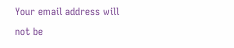Your email address will not be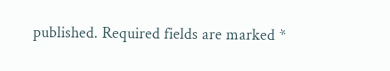published. Required fields are marked *